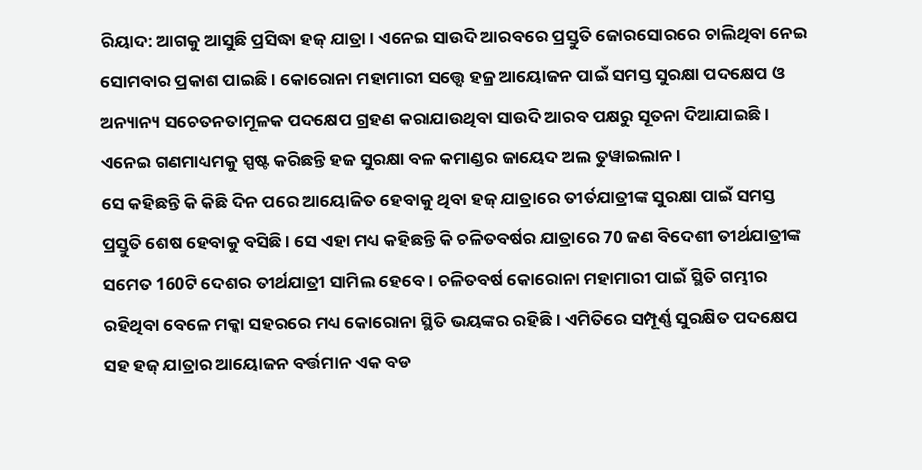ରିୟାଦ: ଆଗକୁ ଆସୁଛି ପ୍ରସିଦ୍ଧା ହଜ୍ ଯାତ୍ରା । ଏନେଇ ସାଉଦି ଆରବରେ ପ୍ରସ୍ତୁତି ଜୋରସୋରରେ ଚାଲିଥିବା ନେଇ ସୋମବାର ପ୍ରକାଶ ପାଇଛି । କୋରୋନା ମହାମାରୀ ସତ୍ତ୍ବେ ହଜ୍ର ଆୟୋଜନ ପାଇଁ ସମସ୍ତ ସୁରକ୍ଷା ପଦକ୍ଷେପ ଓ ଅନ୍ୟାନ୍ୟ ସଚେତନତାମୂଳକ ପଦକ୍ଷେପ ଗ୍ରହଣ କରାଯାଉଥିବା ସାଉଦି ଆରବ ପକ୍ଷରୁ ସୂତନା ଦିଆଯାଇଛି। ଏନେଇ ଗଣମାଧ୍ୟମକୁ ସ୍ପଷ୍ଟ କରିଛନ୍ତି ହଜ ସୁରକ୍ଷା ବଳ କମାଣ୍ଡର ଜାୟେଦ ଅଲ ତୁୱାଇଲାନ ।
ସେ କହିଛନ୍ତି କି କିଛି ଦିନ ପରେ ଆୟୋଜିତ ହେବାକୁ ଥିବା ହଜ୍ ଯାତ୍ରାରେ ତୀର୍ତଯାତ୍ରୀଙ୍କ ସୁରକ୍ଷା ପାଇଁ ସମସ୍ତ ପ୍ରସ୍ତୁତି ଶେଷ ହେବାକୁ ବସିଛି । ସେ ଏହା ମଧ୍ୟ କହିଛନ୍ତି କି ଚଳିତବର୍ଷର ଯାତ୍ରାରେ 70 ଜଣ ବିଦେଶୀ ତୀର୍ଥଯାତ୍ରୀଙ୍କ ସମେତ 160ଟି ଦେଶର ତୀର୍ଥଯାତ୍ରୀ ସାମିଲ ହେବେ । ଚଳିତବର୍ଷ କୋରୋନା ମହାମାରୀ ପାଇଁ ସ୍ଥିତି ଗମ୍ଭୀର ରହିଥିବା ବେଳେ ମକ୍କା ସହରରେ ମଧ୍ୟ କୋରୋନା ସ୍ଥିତି ଭୟଙ୍କର ରହିଛି । ଏମିତିରେ ସମ୍ପୂର୍ଣ୍ଣ ସୁରକ୍ଷିତ ପଦକ୍ଷେପ ସହ ହଜ୍ ଯାତ୍ରାର ଆୟୋଜନ ବର୍ତ୍ତମାନ ଏକ ବଡ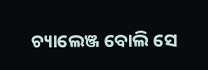ଚ୍ୟାଲେଞ୍ଜ ବୋଲି ସେ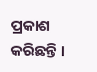ପ୍ରକାଶ କରିଛନ୍ତି ।